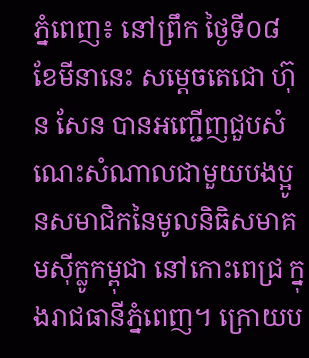ភ្នំពេញ៖ នៅព្រឹក ថ្ងៃទី០៨ ខែមីនានេះ សម្តេចតេជោ ហ៊ុន សែន បានអញ្ជើញជួបសំណេះសំណាលជាមួយបងប្អូនសមាជិកនៃមូលនិធិសមាគមស៊ីក្លូកម្ពុជា នៅកោះពេជ្រ ក្នុងរាជធានីភ្នំពេញ។ ក្រោយប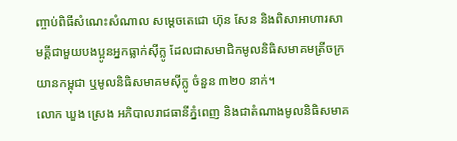ញ្ចាប់ពិធីសំណេះសំណាល សម្តេចតេជោ ហ៊ុន សែន និងពិសាអាហារសាមគ្គីជាមួយបងប្អូនអ្នកធ្លាក់ស៊ីក្លូ ដែលជាសមាជិកមូលនិធិសមាគមត្រីចក្រយានកម្ពុជា ឬមូលនិធិសមាគមស៊ីក្លូ ចំនួន ៣២០ នាក់។
លោក ឃួង ស្រេង អភិបាលរាជធានីភ្នំពេញ និងជាតំណាងមូលនិធិសមាគ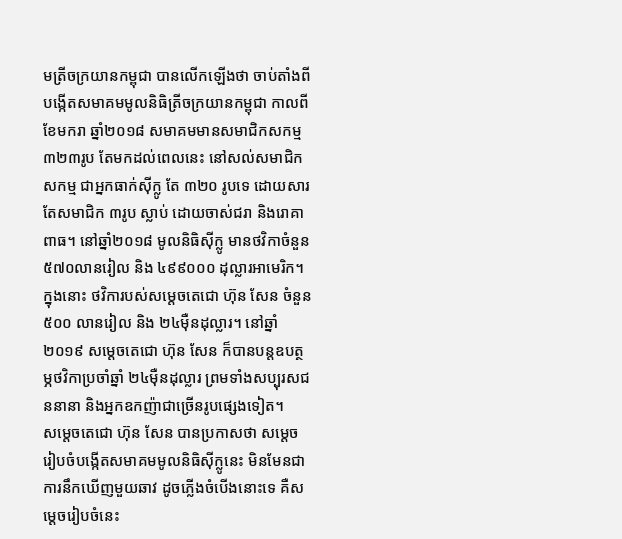មត្រីចក្រយានកម្ពុជា បានលើកឡើងថា ចាប់តាំងពីបង្កើតសមាគមមូលនិធិត្រីចក្រយានកម្ពុជា កាលពីខែមករា ឆ្នាំ២០១៨ សមាគមមានសមាជិកសកម្ម ៣២៣រូប តែមកដល់ពេលនេះ នៅសល់សមាជិកសកម្ម ជាអ្នកធាក់ស៊ីក្លូ តែ ៣២០ រូបទេ ដោយសារតែសមាជិក ៣រូប ស្លាប់ ដោយចាស់ជរា និងរោគាពាធ។ នៅឆ្នាំ២០១៨ មូលនិធិស៊ីក្លូ មានថវិកាចំនួន ៥៧០លានរៀល និង ៤៩៩០០០ ដុល្លារអាមេរិក។ ក្នុងនោះ ថវិការបស់សម្តេចតេជោ ហ៊ុន សែន ចំនួន ៥០០ លានរៀល និង ២៤ម៉ឺនដុល្លារ។ នៅឆ្នាំ២០១៩ សម្តេចតេជោ ហ៊ុន សែន ក៏បានបន្តឧបត្ថម្ភថវិកាប្រចាំឆ្នាំ ២៤ម៉ឺនដុល្លារ ព្រមទាំងសប្បុរសជននានា និងអ្នកឧកញ៉ាជាច្រើនរូបផ្សេងទៀត។
សម្តេចតេជោ ហ៊ុន សែន បានប្រកាសថា សម្តេចរៀបចំបង្កើតសមាគមមូលនិធិស៊ីក្លូនេះ មិនមែនជាការនឹកឃើញមួយឆាវ ដូចភ្លើងចំបើងនោះទេ គឺសម្តេចរៀបចំនេះ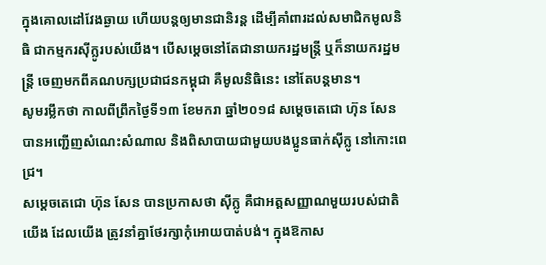ក្នុងគោលដៅវែងឆ្ងាយ ហើយបន្តឲ្យមានជានិរន្ត ដើម្បីគាំពារដល់សមាជិកមូលនិធិ ជាកម្មករស៊ីក្លូរបស់យើង។ បើសម្តេចនៅតែជានាយករដ្ឋមន្ត្រី ឬក៏នាយករដ្ឋមន្ត្រី ចេញមកពីគណបក្សប្រជាជនកម្ពុជា គឺមូលនិធិនេះ នៅតែបន្តមាន។
សូមរម្លឹកថា កាលពីព្រឹកថ្ងៃទី១៣ ខែមករា ឆ្នាំ២០១៨ សម្តេចតេជោ ហ៊ុន សែន បានអញ្ជើញសំណេះសំណាល និងពិសាបាយជាមួយបងប្អូនធាក់ស៊ីក្លូ នៅកោះពេជ្រ។
សម្តេចតេជោ ហ៊ុន សែន បានប្រកាសថា ស៊ីក្លូ គឺជាអត្តសញ្ញាណមួយរបស់ជាតិយើង ដែលយើង ត្រូវនាំគ្នាថែរក្សាកុំអោយបាត់បង់។ ក្នុងឱកាស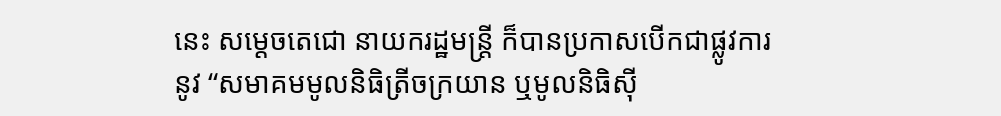នេះ សម្តេចតេជោ នាយករដ្ឋមន្ត្រី ក៏បានប្រកាសបើកជាផ្លូវការនូវ “សមាគមមូលនិធិត្រីចក្រយាន ឬមូលនិធិស៊ី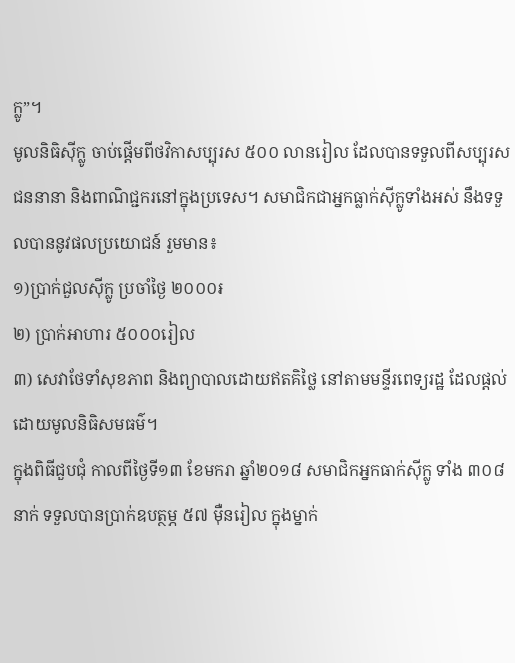ក្លូ”។
មូលនិធិស៊ីក្លូ ចាប់ផ្តើមពីថវិកាសប្បុរស ៥០០ លានរៀល ដែលបានទទួលពីសប្បុរសជននានា និងពាណិជ្ជករនៅក្នុងប្រទេស។ សមាជិកជាអ្នកធ្លាក់ស៊ីក្លូទាំងអស់ នឹងទទួលបាននូវផលប្រយោជន៍ រួមមាន៖
១)ប្រាក់ជួលស៊ីក្លូ ប្រចាំថ្ងៃ ២០០០៛
២) ប្រាក់អាហារ ៥០០០រៀល
៣) សេវាថែទាំសុខភាព និងព្យាបាលដោយឥតគិថ្លៃ នៅតាមមន្ទីរពេទ្យរដ្ឋ ដែលផ្តល់ដោយមូលនិធិសមធម៌។
ក្នុងពិធីជួបជុំ កាលពីថ្ងៃទី១៣ ខែមករា ឆ្នាំ២០១៨ សមាជិកអ្នកធាក់ស៊ីក្លូ ទាំង ៣០៨ នាក់ ទទួលបានប្រាក់ឧបត្ថម្ភ ៥៧ ម៉ឺនរៀល ក្នុងម្នាក់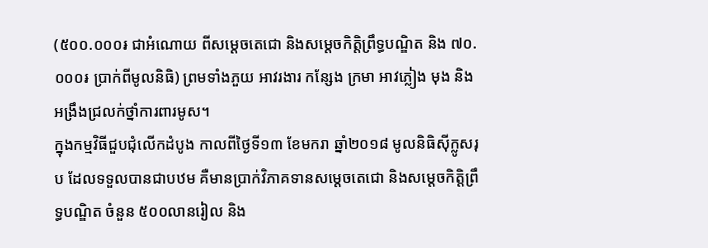(៥០០.០០០៛ ជាអំណោយ ពីសម្តេចតេជោ និងសម្តេចកិត្តិព្រឹទ្ធបណ្ឌិត និង ៧០.០០០៛ ប្រាក់ពីមូលនិធិ) ព្រមទាំងភួយ អាវរងារ កន្សែង ក្រមា អាវភ្លៀង មុង និងអង្រឹងជ្រលក់ថ្នាំការពារមូស។
ក្នុងកម្មវិធីជួបជុំលើកដំបូង កាលពីថ្ងៃទី១៣ ខែមករា ឆ្នាំ២០១៨ មូលនិធិស៊ីក្លូសរុប ដែលទទួលបានជាបឋម គឺមានប្រាក់វិភាគទានសម្តេចតេជោ និងសម្តេចកិត្តិព្រឹទ្ធបណ្ឌិត ចំនួន ៥០០លានរៀល និង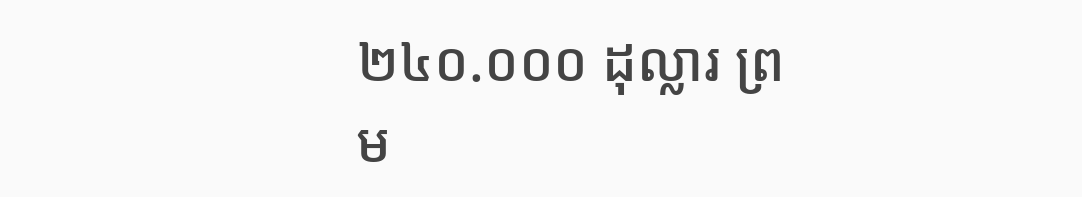២៤០.០០០ ដុល្លារ ព្រម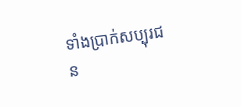ទាំងប្រាក់សប្បុរជន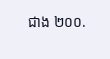ជាង ២០០.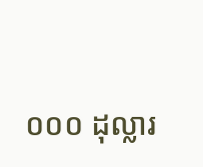០០០ ដុល្លារ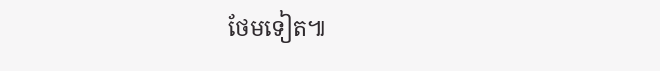ថែមទៀត៕